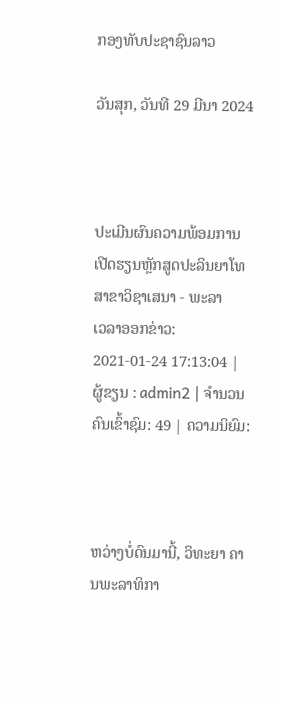ກອງທັບປະຊາຊົນລາວ

ວັນສຸກ, ວັນທີ 29 ມີນາ 2024



ປະເມີນຜົນຄວາມພ້ອມການເປີດຮຽນຫຼັກສູດປະລິນຍາໂທ ສາຂາວິຊາເສນາ - ພະລາ
ເວລາອອກຂ່າວ: 2021-01-24 17:13:04 | ຜູ້ຂຽນ : admin2 | ຈຳນວນຄົນເຂົ້າຊົມ: 49 | ຄວາມນິຍົມ:



ຫວ່າງບໍ່ດົນມານີ້, ວິທະຍາ ຄານພະລາທິກາ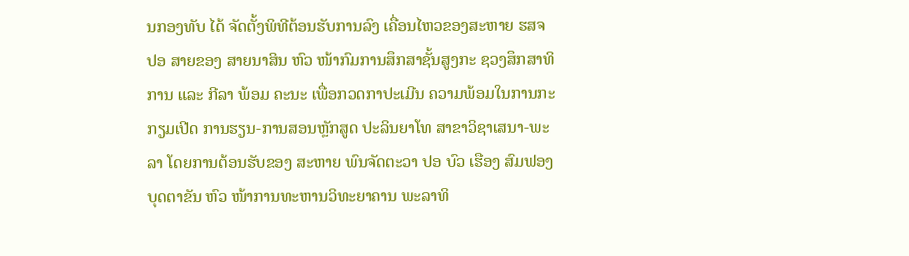ນກອງທັບ ໄດ້ ຈັດຕັ້ງພິທີຕ້ອນຮັບການລົງ ເຄື່ອນໄຫວຂອງສະຫາຍ ຮສຈ ປອ ສາຍຂອງ ສາຍນາສິນ ຫົວ ໜ້າກົມການສຶກສາຊັ້ນສູງກະ ຊວງສຶກສາທິການ ແລະ ກີລາ ພ້ອມ ຄະນະ ເພື່ອກວດກາປະເມີນ ຄວາມພ້ອມໃນການກະກຽມເປີດ ການຮຽນ-ການສອນຫຼັກສູດ ປະລິນຍາໂທ ສາຂາວິຊາເສນາ-ພະລາ ໂດຍການຕ້ອນຮັບຂອງ ສະຫາຍ ພົນຈັດຕະວາ ປອ ບົວ ເຮືອງ ສົມຟອງບຸດຕາຂັນ ຫົວ ໜ້າການທະຫານວິທະຍາຄານ ພະລາທິ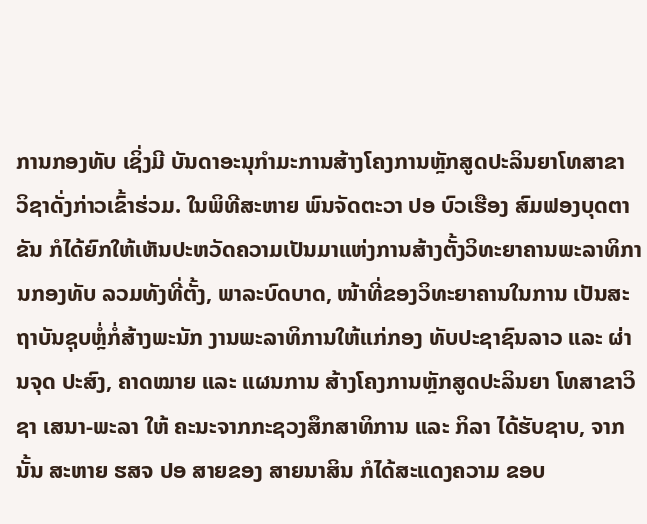ການກອງທັບ ເຊິ່ງມີ ບັນດາອະນຸກໍາມະການສ້າງໂຄງການຫຼັກສູດປະລິນຍາໂທສາຂາ ວິຊາດັ່ງກ່າວເຂົ້າຮ່ວມ. ໃນພິທີສະຫາຍ ພົນຈັດຕະວາ ປອ ບົວເຮືອງ ສົມຟອງບຸດຕາຂັນ ກໍໄດ້ຍົກໃຫ້ເຫັນປະຫວັດຄວາມເປັນມາແຫ່ງການສ້າງຕັ້ງວິທະຍາຄານພະລາທິການກອງທັບ ລວມທັງທີ່ຕັ້ງ, ພາລະບົດບາດ, ໜ້າທີ່ຂອງວິທະຍາຄານໃນການ ເປັນສະຖາບັນຊຸບຫຼໍ່ກໍ່ສ້າງພະນັກ ງານພະລາທິການໃຫ້ແກ່ກອງ ທັບປະຊາຊົນລາວ ແລະ ຜ່ານຈຸດ ປະສົງ, ຄາດໝາຍ ແລະ ແຜນການ ສ້າງໂຄງການຫຼັກສູດປະລິນຍາ ໂທສາຂາວິຊາ ເສນາ-ພະລາ ໃຫ້ ຄະນະຈາກກະຊວງສຶກສາທິການ ແລະ ກິລາ ໄດ້ຮັບຊາບ, ຈາກນັ້ນ ສະຫາຍ ຮສຈ ປອ ສາຍຂອງ ສາຍນາສິນ ກໍໄດ້ສະແດງຄວາມ ຂອບ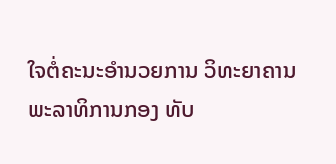ໃຈຕໍ່ຄະນະອໍານວຍການ ວິທະຍາຄານພະລາທິການກອງ ທັບ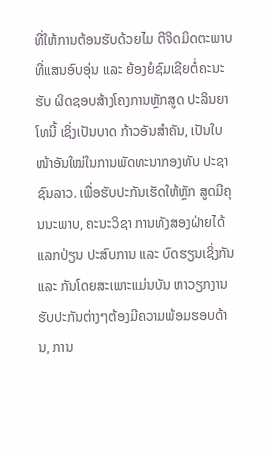ທີ່ໃຫ້ການຕ້ອນຮັບດ້ວຍໄມ ຕີຈິດມິດຕະພາບທີ່ແສນອົບອຸ່ນ ແລະ ຍ້ອງຍໍຊົມເຊີຍຕໍ່ຄະນະຮັບ ຜິດຊອບສ້າງໂຄງການຫຼັກສູດ ປະລິນຍາໂທນີ້ ເຊິ່ງເປັນບາດ ກ້າວອັນສໍາຄັນ, ເປັນໃບໜ້າອັນໃໝ່ໃນການພັດທະນາກອງທັບ ປະຊາຊົນລາວ. ເພື່ອຮັບປະກັນເຮັດໃຫ້ຫຼັກ ສູດມີຄຸນນະພາບ, ຄະນະວິຊາ ການທັງສອງຝ່າຍໄດ້ແລກປ່ຽນ ປະສົບການ ແລະ ບົດຮຽນເຊິ່ງກັນ ແລະ ກັນໂດຍສະເພາະແມ່ນບັນ ຫາວຽກງານຮັບປະກັນຕ່າງໆຕ້ອງມີຄວາມພ້ອມຮອບດ້ານ, ການ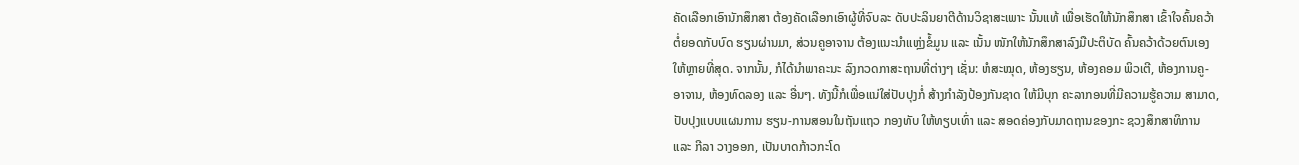ຄັດເລືອກເອົານັກສຶກສາ ຕ້ອງຄັດເລືອກເອົາຜູ້ທີ່ຈົບລະ ດັບປະລິນຍາຕີດ້ານວິຊາສະເພາະ ນັ້ນແທ້ ເພື່ອເຮັດໃຫ້ນັກສຶກສາ ເຂົ້າໃຈຄົ້ນຄວ້າຕໍ່ຍອດກັບບົດ ຮຽນຜ່ານມາ, ສ່ວນຄູອາຈານ ຕ້ອງແນະນໍາແຫຼ່ງຂໍ້ມູນ ແລະ ເນັ້ນ ໜັກໃຫ້ນັກສຶກສາລົງມືປະຕິບັດ ຄົ້ນຄວ້າດ້ວຍຕົນເອງໃຫ້ຫຼາຍທີ່ສຸດ. ຈາກນັ້ນ, ກໍໄດ້ນໍາພາຄະນະ ລົງກວດກາສະຖານທີ່ຕ່າງໆ ເຊັ່ນ: ຫໍສະໝຸດ, ຫ້ອງຮຽນ, ຫ້ອງຄອມ ພິວເຕີ, ຫ້ອງການຄູ-ອາຈານ, ຫ້ອງທົດລອງ ແລະ ອື່ນໆ. ທັງນີ້ກໍເພື່ອແນ່ໃສ່ປັບປຸງກໍ່ ສ້າງກໍາລັງປ້ອງກັນຊາດ ໃຫ້ມີບຸກ ຄະລາກອນທີ່ມີຄວາມຮູ້ຄວາມ ສາມາດ, ປັບປຸງແບບແຜນການ ຮຽນ-ການສອນໃນຖັນແຖວ ກອງທັບ ໃຫ້ທຽບເທົ່າ ແລະ ສອດຄ່ອງກັບມາດຖານຂອງກະ ຊວງສຶກສາທິການ ແລະ ກີລາ ວາງອອກ, ເປັນບາດກ້າວກະໂດ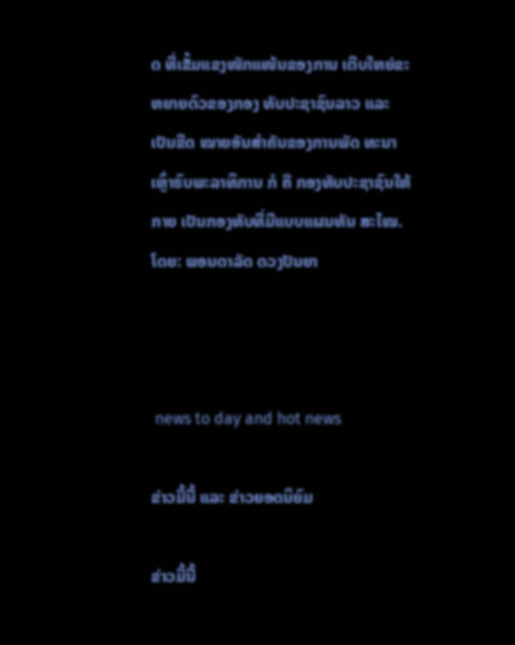ດ ທີ່ເຂັ້ມແຂງໜັກແໜ້ນຂອງການ ເຕີບໃຫຍ່ຂະຫຍາຍຕົວຂອງກອງ ທັບປະຊາຊົນລາວ ແລະ ເປັນຂີດ ໝາຍອັນສໍາຄັນຂອງການພັດ ທະນາເຫຼົ່າຮົບພະລາທິການ ກໍ ຄື ກອງທັບປະຊາຊົນໃຫ້ກາຍ ເປັນກອງທັບທີ່ມີແບບແຜນທັນ ສະໄໝ. ໂດຍ: ພອນດາລັດ ດວງປັນຍາ



 news to day and hot news

ຂ່າວມື້ນີ້ ແລະ ຂ່າວຍອດນິຍົມ

ຂ່າວມື້ນີ້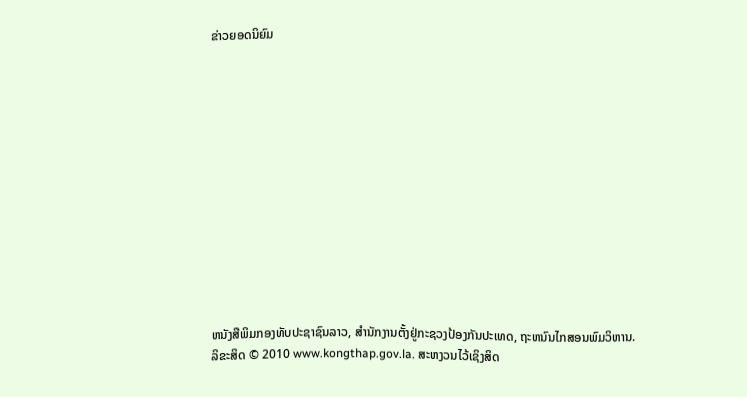ຂ່າວຍອດນິຍົມ













ຫນັງສືພິມກອງທັບປະຊາຊົນລາວ, ສຳນັກງານຕັ້ງຢູ່ກະຊວງປ້ອງກັນປະເທດ, ຖະຫນົນໄກສອນພົມວິຫານ.
ລິຂະສິດ © 2010 www.kongthap.gov.la. ສະຫງວນໄວ້ເຊິງສິດ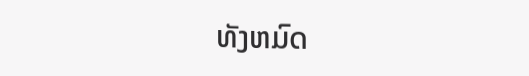ທັງຫມົດ